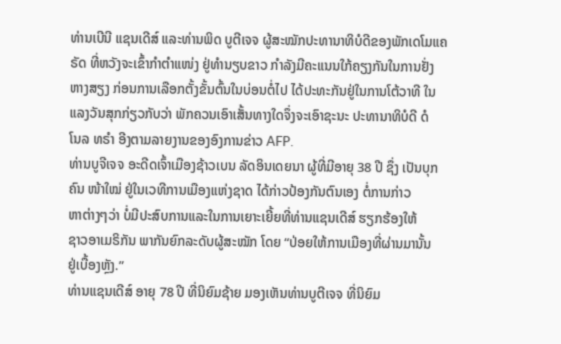ທ່ານເບີນີ ແຊນເດີສ໌ ແລະທ່ານພິດ ບູຕີເຈຈ ຜູ້ສະໝັກປະທານາທິບໍດີຂອງພັກເດໂມແຄ
ຣັດ ທີ່ຫວັງຈະເຂົ້າກຳຕຳແໜ່ງ ຢູ່ທຳນຽບຂາວ ກຳລັງມີຄະແນນໃກ້ຄຽງກັນໃນການຢັ່ງ
ຫາງສຽງ ກ່ອນການເລືອກຕັ້ງຂັ້ນຕົ້ນໃນບ່ອນຕໍ່ໄປ ໄດ້ປະທະກັນຢູ່ໃນການໂຕ້ວາທີ ໃນ
ແລງວັນສຸກກ່ຽວກັບວ່າ ພັກຄວນເອົາເສັ້ນທາງໃດຈຶ່ງຈະເອົາຊະນະ ປະທານາທິບໍດີ ດໍ
ໂນລ ທຣຳ ອີງຕາມລາຍງານຂອງອົງການຂ່າວ AFP.
ທ່ານບູຈີເຈຈ ອະດີດເຈົ້າເມືອງຊ້າວເບນ ລັດອິນເດຍນາ ຜູ້ທີ່ມີອາຍຸ 38 ປີ ຊຶ່ງ ເປັນບຸກ
ຄົນ ໜ້າໃໝ່ ຢູ່ໃນເວທີການເມືອງແຫ່ງຊາດ ໄດ້ກ່າວປ້ອງກັນຕົນເອງ ຕໍ່ການກ່າວ
ຫາຕ່າງໆວ່າ ບໍ່ມີປະສົບການແລະໃນການເຍາະເຍີ້ຍທີ່ທ່ານແຊນເດີສ໌ ຮຽກຮ້ອງໃຫ້
ຊາວອາເມຣິກັນ ພາກັນຍົກລະດັບຜູ້ສະໝັກ ໂດຍ “ປ່ອຍໃຫ້ການເມືອງທີ່ຜ່ານມານັ້ນ
ຢູ່ເບື້ອງຫຼັງ.”
ທ່ານແຊນເດີສ໌ ອາຍຸ 78 ປີ ທີ່ນິຍົມຊ້າຍ ມອງເຫັນທ່ານບູຕີເຈຈ ທີ່ນິຍົມ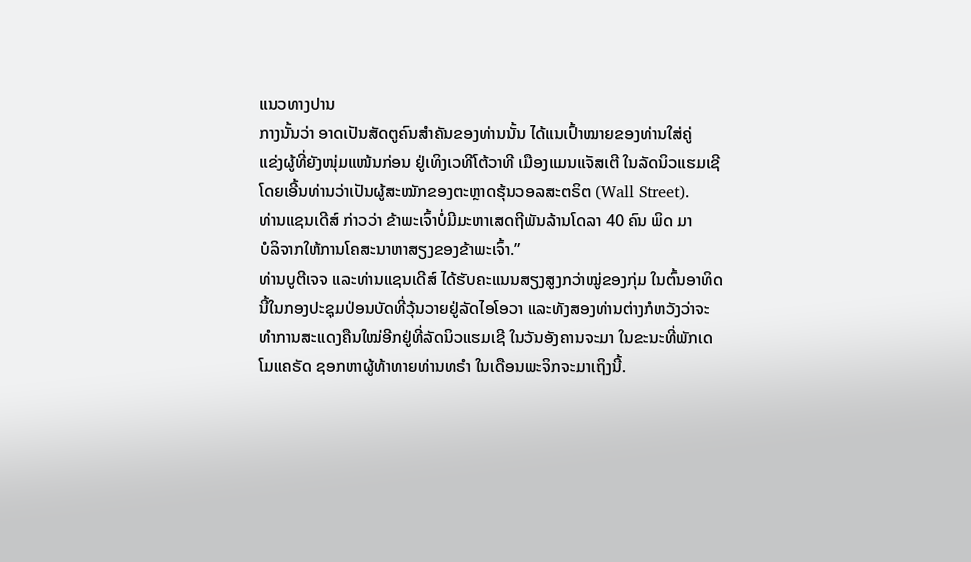ແນວທາງປານ
ກາງນັ້ນວ່າ ອາດເປັນສັດຕູຄົນສຳຄັນຂອງທ່ານນັ້ນ ໄດ້ແນເປົ້າໝາຍຂອງທ່ານໃສ່ຄູ່
ແຂ່ງຜູ້ທີ່ຍັງໜຸ່ມແໜ້ນກ່ອນ ຢູ່ເທິງເວທີໂຕ້ວາທີ ເມືອງແມນແຈັສເຕີ ໃນລັດນິວແຮມເຊີ
ໂດຍເອີ້ນທ່ານວ່າເປັນຜູ້ສະໝັກຂອງຕະຫຼາດຮຸ້ນວອລສະຕຣິຕ (Wall Street).
ທ່ານແຊນເດີສ໌ ກ່າວວ່າ ຂ້າພະເຈົ້າບໍ່ມີມະຫາເສດຖີພັນລ້ານໂດລາ 40 ຄົນ ພິດ ມາ
ບໍລິຈາກໃຫ້ການໂຄສະນາຫາສຽງຂອງຂ້າພະເຈົ້າ.”
ທ່ານບູຕີເຈຈ ແລະທ່ານແຊນເດີສ໌ ໄດ້ຮັບຄະແນນສຽງສູງກວ່າໝູ່ຂອງກຸ່ມ ໃນຕົ້ນອາທິດ
ນີ້ໃນກອງປະຊຸມປ່ອນບັດທີ່ວຸ້ນວາຍຢູ່ລັດໄອໂອວາ ແລະທັງສອງທ່ານຕ່າງກໍຫວັງວ່າຈະ
ທຳການສະແດງຄືນໃໝ່ອີກຢູ່ທີ່ລັດນິວແຮມເຊີ ໃນວັນອັງຄານຈະມາ ໃນຂະນະທີ່ພັກເດ
ໂມແຄຣັດ ຊອກຫາຜູ້ທ້າທາຍທ່ານທຣຳ ໃນເດືອນພະຈິກຈະມາເຖິງນີ້.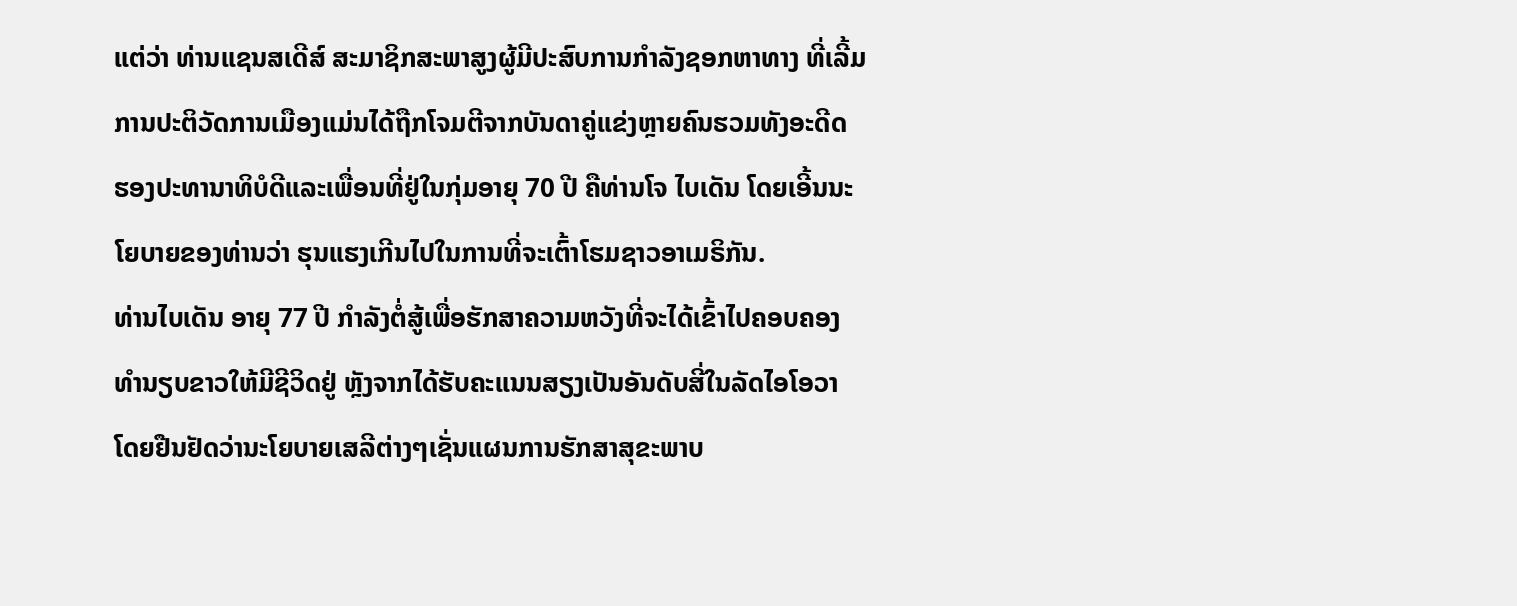ແຕ່ວ່າ ທ່ານແຊນສເດີສ໌ ສະມາຊິກສະພາສູງຜູ້ມີປະສົບການກຳລັງຊອກຫາທາງ ທີ່ເລີ້ມ
ການປະຕິວັດການເມືອງແມ່ນໄດ້ຖືກໂຈມຕີຈາກບັນດາຄູ່ແຂ່ງຫຼາຍຄົນຮວມທັງອະດີດ
ຮອງປະທານາທິບໍດີແລະເພື່ອນທີ່ຢູ່ໃນກຸ່ມອາຍຸ 70 ປີ ຄືທ່ານໂຈ ໄບເດັນ ໂດຍເອີ້ນນະ
ໂຍບາຍຂອງທ່ານວ່າ ຮຸນແຮງເກີນໄປໃນການທີ່ຈະເຕົ້າໂຮມຊາວອາເມຣິກັນ.
ທ່ານໄບເດັນ ອາຍຸ 77 ປີ ກຳລັງຕໍ່ສູ້ເພື່ອຮັກສາຄວາມຫວັງທີ່ຈະໄດ້ເຂົ້າໄປຄອບຄອງ
ທຳນຽບຂາວໃຫ້ມີຊີວິດຢູ່ ຫຼັງຈາກໄດ້ຮັບຄະແນນສຽງເປັນອັນດັບສີ່ໃນລັດໄອໂອວາ
ໂດຍຢືນຢັດວ່ານະໂຍບາຍເສລີຕ່າງໆເຊັ່ນແຜນການຮັກສາສຸຂະພາບ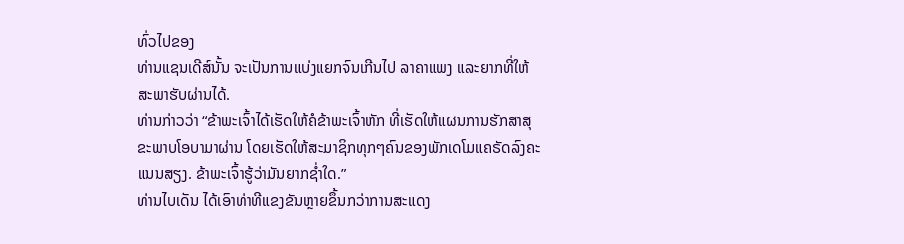ທົ່ວໄປຂອງ
ທ່ານແຊນເດີສ໌ນັ້ນ ຈະເປັນການແບ່ງແຍກຈົນເກີນໄປ ລາຄາແພງ ແລະຍາກທີ່ໃຫ້
ສະພາຮັບຜ່ານໄດ້.
ທ່ານກ່າວວ່າ “ຂ້າພະເຈົ້າໄດ້ເຮັດໃຫ້ຄໍຂ້າພະເຈົ້າຫັກ ທີ່ເຮັດໃຫ້ແຜນການຮັກສາສຸ
ຂະພາບໂອບາມາຜ່ານ ໂດຍເຮັດໃຫ້ສະມາຊິກທຸກໆຄົນຂອງພັກເດໂມແຄຣັດລົງຄະ
ແນນສຽງ. ຂ້າພະເຈົ້າຮູ້ວ່າມັນຍາກຊ່ຳໃດ.”
ທ່ານໄບເດັນ ໄດ້ເອົາທ່າທີແຂງຂັນຫຼາຍຂຶ້ນກວ່າການສະແດງ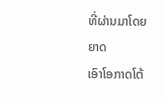ທີ່ຜ່ານມາໂດຍຍາດ
ເອົາໂອກາດໂຕ້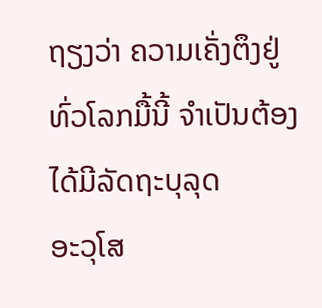ຖຽງວ່າ ຄວາມເຄັ່ງຕຶງຢູ່ທົ່ວໂລກມື້ນີ້ ຈຳເປັນຕ້ອງໄດ້ມີລັດຖະບຸລຸດ
ອະວຸໂສ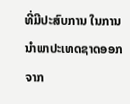ທີ່ມີປະສົບການ ໃນການນຳພາປະເທດຊາດອອກຈາກ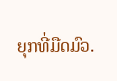ຍຸກທີ່ມືດມົວ.